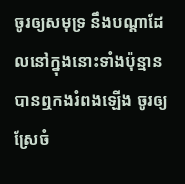ចូរឲ្យសមុទ្រ នឹងបណ្តាដែលនៅក្នុងនោះទាំងប៉ុន្មាន បានឮកងរំពងឡើង ចូរឲ្យស្រែចំ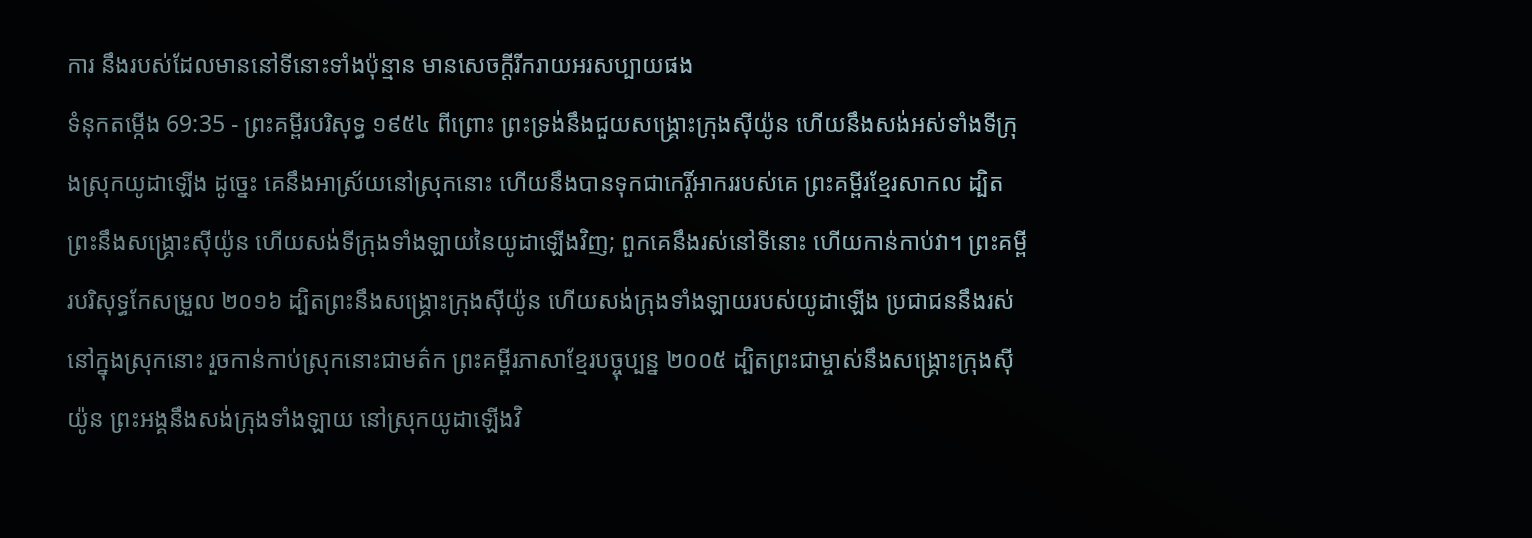ការ នឹងរបស់ដែលមាននៅទីនោះទាំងប៉ុន្មាន មានសេចក្ដីរីករាយអរសប្បាយផង
ទំនុកតម្កើង 69:35 - ព្រះគម្ពីរបរិសុទ្ធ ១៩៥៤ ពីព្រោះ ព្រះទ្រង់នឹងជួយសង្គ្រោះក្រុងស៊ីយ៉ូន ហើយនឹងសង់អស់ទាំងទីក្រុងស្រុកយូដាឡើង ដូច្នេះ គេនឹងអាស្រ័យនៅស្រុកនោះ ហើយនឹងបានទុកជាកេរ្តិ៍អាកររបស់គេ ព្រះគម្ពីរខ្មែរសាកល ដ្បិតព្រះនឹងសង្គ្រោះស៊ីយ៉ូន ហើយសង់ទីក្រុងទាំងឡាយនៃយូដាឡើងវិញ; ពួកគេនឹងរស់នៅទីនោះ ហើយកាន់កាប់វា។ ព្រះគម្ពីរបរិសុទ្ធកែសម្រួល ២០១៦ ដ្បិតព្រះនឹងសង្គ្រោះក្រុងស៊ីយ៉ូន ហើយសង់ក្រុងទាំងឡាយរបស់យូដាឡើង ប្រជាជននឹងរស់នៅក្នុងស្រុកនោះ រួចកាន់កាប់ស្រុកនោះជាមត៌ក ព្រះគម្ពីរភាសាខ្មែរបច្ចុប្បន្ន ២០០៥ ដ្បិតព្រះជាម្ចាស់នឹងសង្គ្រោះក្រុងស៊ីយ៉ូន ព្រះអង្គនឹងសង់ក្រុងទាំងឡាយ នៅស្រុកយូដាឡើងវិ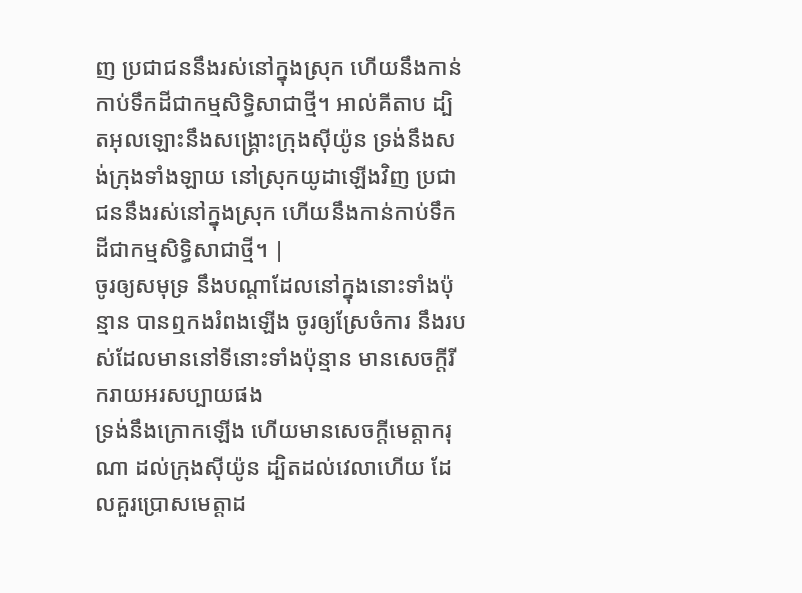ញ ប្រជាជននឹងរស់នៅក្នុងស្រុក ហើយនឹងកាន់កាប់ទឹកដីជាកម្មសិទ្ធិសាជាថ្មី។ អាល់គីតាប ដ្បិតអុលឡោះនឹងសង្គ្រោះក្រុងស៊ីយ៉ូន ទ្រង់នឹងសង់ក្រុងទាំងឡាយ នៅស្រុកយូដាឡើងវិញ ប្រជាជននឹងរស់នៅក្នុងស្រុក ហើយនឹងកាន់កាប់ទឹកដីជាកម្មសិទ្ធិសាជាថ្មី។ |
ចូរឲ្យសមុទ្រ នឹងបណ្តាដែលនៅក្នុងនោះទាំងប៉ុន្មាន បានឮកងរំពងឡើង ចូរឲ្យស្រែចំការ នឹងរបស់ដែលមាននៅទីនោះទាំងប៉ុន្មាន មានសេចក្ដីរីករាយអរសប្បាយផង
ទ្រង់នឹងក្រោកឡើង ហើយមានសេចក្ដីមេត្តាករុណា ដល់ក្រុងស៊ីយ៉ូន ដ្បិតដល់វេលាហើយ ដែលគួរប្រោសមេត្តាដ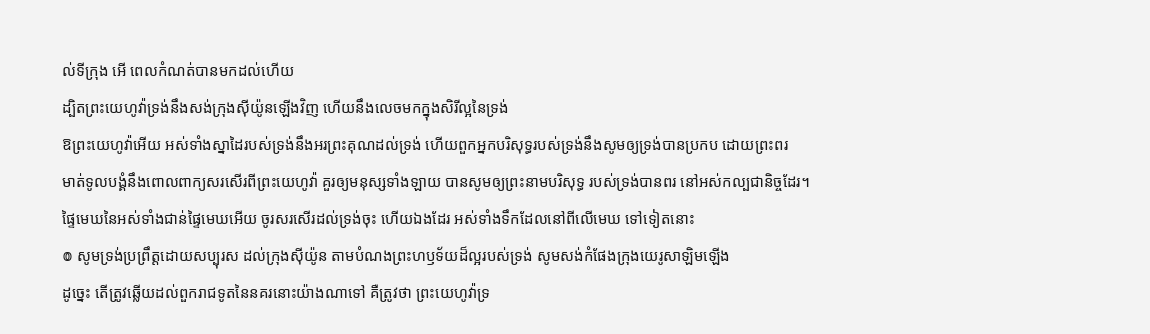ល់ទីក្រុង អើ ពេលកំណត់បានមកដល់ហើយ
ដ្បិតព្រះយេហូវ៉ាទ្រង់នឹងសង់ក្រុងស៊ីយ៉ូនឡើងវិញ ហើយនឹងលេចមកក្នុងសិរីល្អនៃទ្រង់
ឱព្រះយេហូវ៉ាអើយ អស់ទាំងស្នាដៃរបស់ទ្រង់នឹងអរព្រះគុណដល់ទ្រង់ ហើយពួកអ្នកបរិសុទ្ធរបស់ទ្រង់នឹងសូមឲ្យទ្រង់បានប្រកប ដោយព្រះពរ
មាត់ទូលបង្គំនឹងពោលពាក្យសរសើរពីព្រះយេហូវ៉ា គួរឲ្យមនុស្សទាំងឡាយ បានសូមឲ្យព្រះនាមបរិសុទ្ធ របស់ទ្រង់បានពរ នៅអស់កល្បជានិច្ចដែរ។
ផ្ទៃមេឃនៃអស់ទាំងជាន់ផ្ទៃមេឃអើយ ចូរសរសើរដល់ទ្រង់ចុះ ហើយឯងដែរ អស់ទាំងទឹកដែលនៅពីលើមេឃ ទៅទៀតនោះ
៙ សូមទ្រង់ប្រព្រឹត្តដោយសប្បុរស ដល់ក្រុងស៊ីយ៉ូន តាមបំណងព្រះហឫទ័យដ៏ល្អរបស់ទ្រង់ សូមសង់កំផែងក្រុងយេរូសាឡិមឡើង
ដូច្នេះ តើត្រូវឆ្លើយដល់ពួករាជទូតនៃនគរនោះយ៉ាងណាទៅ គឺត្រូវថា ព្រះយេហូវ៉ាទ្រ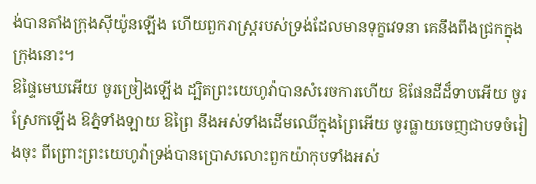ង់បានតាំងក្រុងស៊ីយ៉ូនឡើង ហើយពួករាស្ត្ររបស់ទ្រង់ដែលមានទុក្ខវេទនា គេនឹងពឹងជ្រកក្នុងក្រុងនោះ។
ឱផ្ទៃមេឃអើយ ចូរច្រៀងឡើង ដ្បិតព្រះយេហូវ៉ាបានសំរេចការហើយ ឱផែនដីដ៏ទាបអើយ ចូរស្រែកឡើង ឱភ្នំទាំងឡាយ ឱព្រៃ នឹងអស់ទាំងដើមឈើក្នុងព្រៃអើយ ចូរធ្លាយចេញជាបទចំរៀងចុះ ពីព្រោះព្រះយេហូវ៉ាទ្រង់បានប្រោសលោះពួកយ៉ាកុបទាំងអស់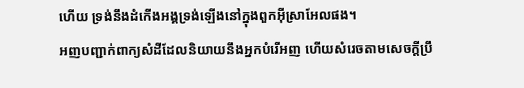ហើយ ទ្រង់នឹងដំកើងអង្គទ្រង់ឡើងនៅក្នុងពួកអ៊ីស្រាអែលផង។
អញបញ្ជាក់ពាក្យសំដីដែលនិយាយនឹងអ្នកបំរើអញ ហើយសំរេចតាមសេចក្ដីប្រឹ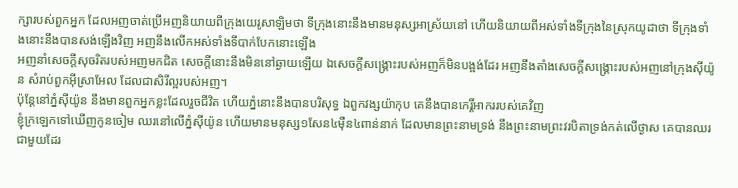ក្សារបស់ពួកអ្នក ដែលអញចាត់ប្រើអញនិយាយពីក្រុងយេរូសាឡិមថា ទីក្រុងនោះនឹងមានមនុស្សអាស្រ័យនៅ ហើយនិយាយពីអស់ទាំងទីក្រុងនៃស្រុកយូដាថា ទីក្រុងទាំងនោះនឹងបានសង់ឡើងវិញ អញនឹងលើកអស់ទាំងទីបាក់បែកនោះឡើង
អញនាំសេចក្ដីសុចរិតរបស់អញមកជិត សេចក្ដីនោះនឹងមិននៅឆ្ងាយឡើយ ឯសេចក្ដីសង្គ្រោះរបស់អញក៏មិនបង្អង់ដែរ អញនឹងតាំងសេចក្ដីសង្គ្រោះរបស់អញនៅក្រុងស៊ីយ៉ូន សំរាប់ពួកអ៊ីស្រាអែល ដែលជាសិរីល្អរបស់អញ។
ប៉ុន្តែនៅភ្នំស៊ីយ៉ូន នឹងមានពួកអ្នកខ្លះដែលរួចជីវិត ហើយភ្នំនោះនឹងបានបរិសុទ្ធ ឯពួកវង្សយ៉ាកុប គេនឹងបានកេរ្តិ៍អាកររបស់គេវិញ
ខ្ញុំក្រឡេកទៅឃើញកូនចៀម ឈរនៅលើភ្នំស៊ីយ៉ូន ហើយមានមនុស្ស១សែន៤ម៉ឺន៤ពាន់នាក់ ដែលមានព្រះនាមទ្រង់ នឹងព្រះនាមព្រះវរបិតាទ្រង់កត់លើថ្ងាស គេបានឈរជាមួយដែរ